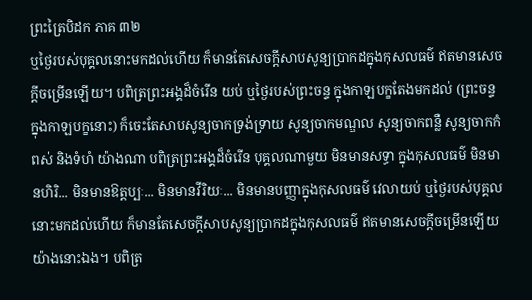ព្រះត្រៃបិដក ភាគ ៣២
ឬថ្ងៃរបស់បុគ្គលនោះមកដល់ហើយ ក៏មានតែសេចក្តីសាបសូន្យប្រាកដក្នុងកុសលធម៌ ឥតមានសេចក្តីចម្រើនឡើយ។ បពិត្រព្រះអង្គដ៏ចំរើន យប់ ឬថ្ងៃរបស់ព្រះចន្ទ ក្នុងកាឡបក្ខតែងមកដល់ (ព្រះចន្ទក្នុងកាឡបក្ខនោះ) ក៏ចេះតែសាបសូន្យចាកទ្រង់ទ្រាយ សូន្យចាកមណ្ឌល សូន្យចាកពន្លឺ សូន្យចាកកំពស់ និងទំហំ យ៉ាងណា បពិត្រព្រះអង្គដ៏ចំរើន បុគ្គលណាមួយ មិនមានសទ្ធា ក្នុងកុសលធម៌ មិនមានហិរិ... មិនមានឱត្តប្បៈ... មិនមានវីរិយៈ... មិនមានបញ្ញាក្នុងកុសលធម៌ វេលាយប់ ឬថ្ងៃរបស់បុគ្គលនោះមកដល់ហើយ ក៏មានតែសេចក្តីសាបសូន្យប្រាកដក្នុងកុសលធម៌ ឥតមានសេចក្តីចម្រើនឡើយ យ៉ាងនោះឯង។ បពិត្រ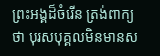ព្រះអង្គដ៏ចំរើន ត្រង់ពាក្យថា បុរសបុគ្គលមិនមានស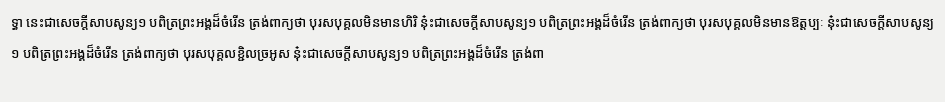ទ្ធា នេះជាសេចក្តីសាបសូន្យ១ បពិត្រព្រះអង្គដ៏ចំរើន ត្រង់ពាក្យថា បុរសបុគ្គលមិនមានហិរិ នុ៎ះជាសេចក្តីសាបសូន្យ១ បពិត្រព្រះអង្គដ៏ចំរើន ត្រង់ពាក្យថា បុរសបុគ្គលមិនមានឱត្តប្បៈ នុ៎ះជាសេចក្តីសាបសូន្យ១ បពិត្រព្រះអង្គដ៏ចំរើន ត្រង់ពាក្យថា បុរសបុគ្គលខ្ជិលច្រអូស នុ៎ះជាសេចក្តីសាបសូន្យ១ បពិត្រព្រះអង្គដ៏ចំរើន ត្រង់ពា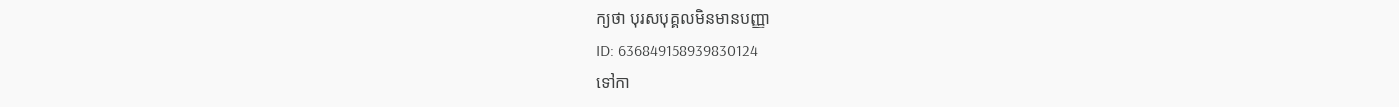ក្យថា បុរសបុគ្គលមិនមានបញ្ញា
ID: 636849158939830124
ទៅកា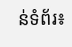ន់ទំព័រ៖